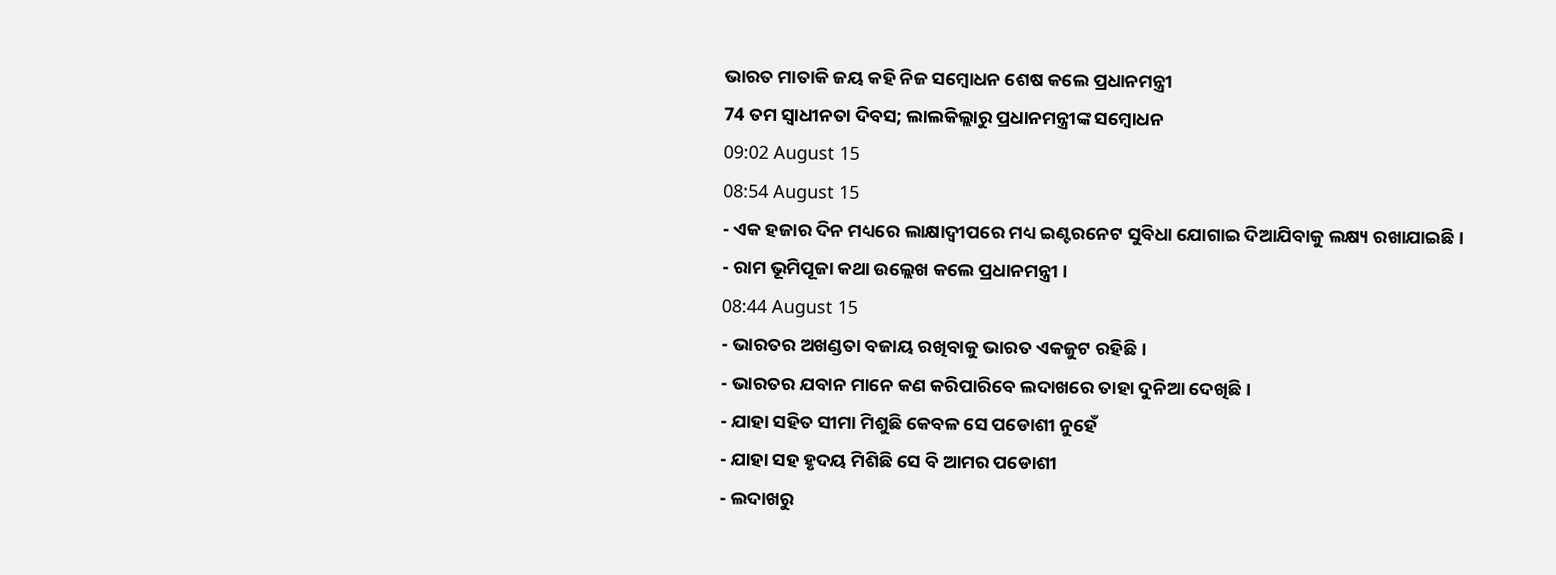ଭାରତ ମାତାକି ଜୟ କହି ନିଜ ସମ୍ବୋଧନ ଶେଷ କଲେ ପ୍ରଧାନମନ୍ତ୍ରୀ
74 ତମ ସ୍ବାଧୀନତା ଦିବସ; ଲାଲକିଲ୍ଲାରୁ ପ୍ରଧାନମନ୍ତ୍ରୀଙ୍କ ସମ୍ବୋଧନ
09:02 August 15
08:54 August 15
- ଏକ ହଜାର ଦିନ ମଧ୍ୟରେ ଲାକ୍ଷାଦ୍ବୀପରେ ମଧ୍ୟ ଇଣ୍ଟରନେଟ ସୁବିଧା ଯୋଗାଇ ଦିଆଯିବାକୁ ଲକ୍ଷ୍ୟ ରଖାଯାଇଛି ।
- ରାମ ଭୂମିପୂଜା କଥା ଉଲ୍ଲେଖ କଲେ ପ୍ରଧାନମନ୍ତ୍ରୀ ।
08:44 August 15
- ଭାରତର ଅଖଣ୍ଡତା ବଜାୟ ରଖିବାକୁ ଭାରତ ଏକଜୁଟ ରହିଛି ।
- ଭାରତର ଯବାନ ମାନେ କଣ କରିପାରିବେ ଲଦାଖରେ ତାହା ଦୁନିଆ ଦେଖିଛି ।
- ଯାହା ସହିତ ସୀମା ମିଶୁଛି କେବଳ ସେ ପଡୋଶୀ ନୁହେଁ
- ଯାହା ସହ ହୃଦୟ ମିଶିଛି ସେ ବି ଆମର ପଡୋଶୀ
- ଲଦାଖରୁ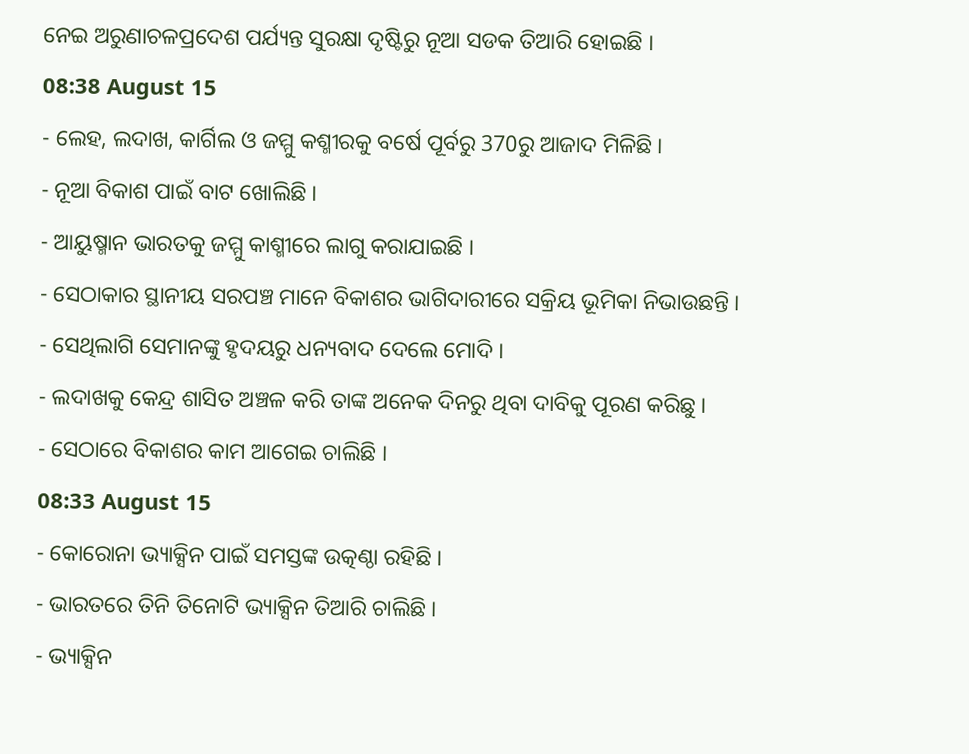ନେଇ ଅରୁଣାଚଳପ୍ରଦେଶ ପର୍ଯ୍ୟନ୍ତ ସୁରକ୍ଷା ଦୃଷ୍ଟିରୁ ନୂଆ ସଡକ ତିଆରି ହୋଇଛି ।
08:38 August 15
- ଲେହ, ଲଦାଖ, କାର୍ଗିଲ ଓ ଜମ୍ମୁ କଶ୍ମୀରକୁ ବର୍ଷେ ପୂର୍ବରୁ 370ରୁ ଆଜାଦ ମିଳିଛି ।
- ନୂଆ ବିକାଶ ପାଇଁ ବାଟ ଖୋଲିଛି ।
- ଆୟୁଷ୍ମାନ ଭାରତକୁ ଜମ୍ମୁ କାଶ୍ମୀରେ ଲାଗୁ କରାଯାଇଛି ।
- ସେଠାକାର ସ୍ଥାନୀୟ ସରପଞ୍ଚ ମାନେ ବିକାଶର ଭାଗିଦାରୀରେ ସକ୍ରିୟ ଭୂମିକା ନିଭାଉଛନ୍ତି ।
- ସେଥିଲାଗି ସେମାନଙ୍କୁ ହୃଦୟରୁ ଧନ୍ୟବାଦ ଦେଲେ ମୋଦି ।
- ଲଦାଖକୁ କେନ୍ଦ୍ର ଶାସିତ ଅଞ୍ଚଳ କରି ତାଙ୍କ ଅନେକ ଦିନରୁ ଥିବା ଦାବିକୁ ପୂରଣ କରିଛୁ ।
- ସେଠାରେ ବିକାଶର କାମ ଆଗେଇ ଚାଲିଛି ।
08:33 August 15
- କୋରୋନା ଭ୍ୟାକ୍ସିନ ପାଇଁ ସମସ୍ତଙ୍କ ଉତ୍କଣ୍ଠା ରହିଛି ।
- ଭାରତରେ ତିନି ତିନୋଟି ଭ୍ୟାକ୍ସିନ ତିଆରି ଚାଲିଛି ।
- ଭ୍ୟାକ୍ସିନ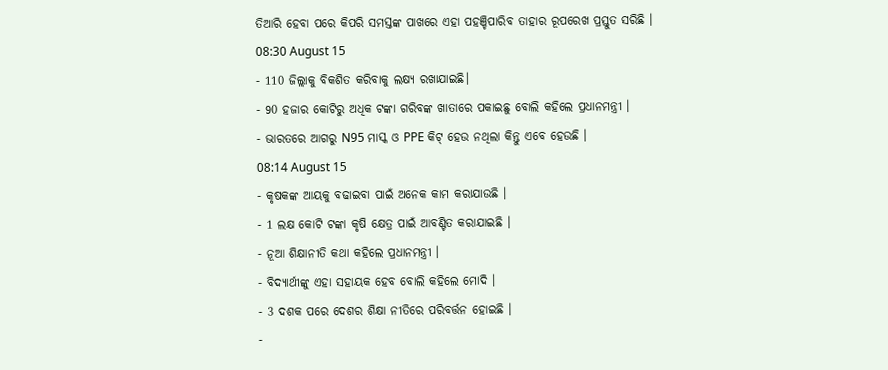ତିଆରି ହେବା ପରେ କିପରି ସମସ୍ତଙ୍କ ପାଖରେ ଏହା ପହଞ୍ଚିପାରିବ ତାହାର ରୂପରେଖ ପ୍ରସ୍ତୁତ ସରିଛି ।
08:30 August 15
- 110 ଜିଲ୍ଲାକୁ ବିକଶିତ କରିବାକୁ ଲକ୍ଷ୍ୟ ରଖାଯାଇଛି।
- 90 ହଜାର କୋଟିରୁ ଅଧିକ ଟଙ୍କା ଗରିବଙ୍କ ଖାତାରେ ପକାଇଛୁ ବୋଲି କହିଲେ ପ୍ରଧାନମନ୍ତ୍ରୀ ।
- ଭାରତରେ ଆଗରୁ N95 ମାସ୍କ ଓ PPE କିଟ୍ ହେଉ ନଥିଲା କିନ୍ତୁ ଏବେ ହେଉଛି ।
08:14 August 15
- କୃଷକଙ୍କ ଆୟକୁ ବଢାଇବା ପାଇଁ ଅନେକ କାମ କରାଯାଉଛି ।
- 1 ଲକ୍ଷ କୋଟି ଟଙ୍କା କୃଷି କ୍ଷେତ୍ର ପାଇଁ ଆବଣ୍ଟିତ କରାଯାଇଛି ।
- ନୂଆ ଶିକ୍ଷାନୀତି କଥା କହିଲେ ପ୍ରଧାନମନ୍ତ୍ରୀ ।
- ବିଦ୍ୟାର୍ଥୀଙ୍କୁ ଏହା ସହାୟକ ହେବ ବୋଲି କହିଲେ ମୋଦି ।
- 3 ଦଶକ ପରେ ଦେଶର ଶିକ୍ଷା ନୀତିରେ ପରିବର୍ତ୍ତନ ହୋଇଛି ।
-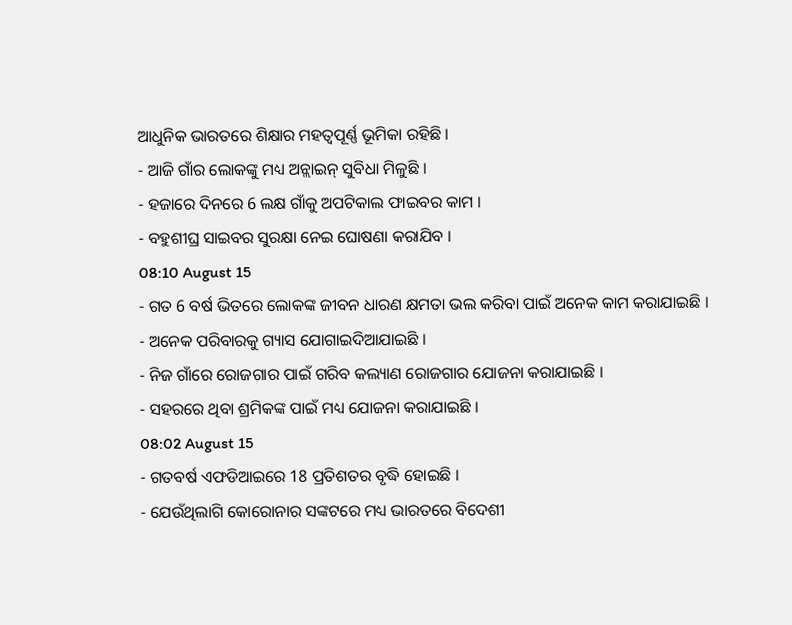ଆଧୁନିକ ଭାରତରେ ଶିକ୍ଷାର ମହତ୍ବପୂର୍ଣ୍ଣ ଭୂମିକା ରହିଛି ।
- ଆଜି ଗାଁର ଲୋକଙ୍କୁ ମଧ୍ୟ ଅନ୍ଲାଇନ୍ ସୁବିଧା ମିଳୁଛି ।
- ହଜାରେ ଦିନରେ 6 ଲକ୍ଷ ଗାଁକୁ ଅପଟିକାଲ ଫାଇବର କାମ ।
- ବହୁଶୀଘ୍ର ସାଇବର ସୁରକ୍ଷା ନେଇ ଘୋଷଣା କରାଯିବ ।
08:10 August 15
- ଗତ 6 ବର୍ଷ ଭିତରେ ଲୋକଙ୍କ ଜୀବନ ଧାରଣ କ୍ଷମତା ଭଲ କରିବା ପାଇଁ ଅନେକ କାମ କରାଯାଇଛି ।
- ଅନେକ ପରିବାରକୁ ଗ୍ୟାସ ଯୋଗାଇଦିଆଯାଇଛି ।
- ନିଜ ଗାଁରେ ରୋଜଗାର ପାଇଁ ଗରିବ କଲ୍ୟାଣ ରୋଜଗାର ଯୋଜନା କରାଯାଇଛି ।
- ସହରରେ ଥିବା ଶ୍ରମିକଙ୍କ ପାଇଁ ମଧ୍ୟ ଯୋଜନା କରାଯାଇଛି ।
08:02 August 15
- ଗତବର୍ଷ ଏଫଡିଆଇରେ 18 ପ୍ରତିଶତର ବୃଦ୍ଧି ହୋଇଛି ।
- ଯେଉଁଥିଲାଗି କୋରୋନାର ସଙ୍କଟରେ ମଧ୍ୟ ଭାରତରେ ବିଦେଶୀ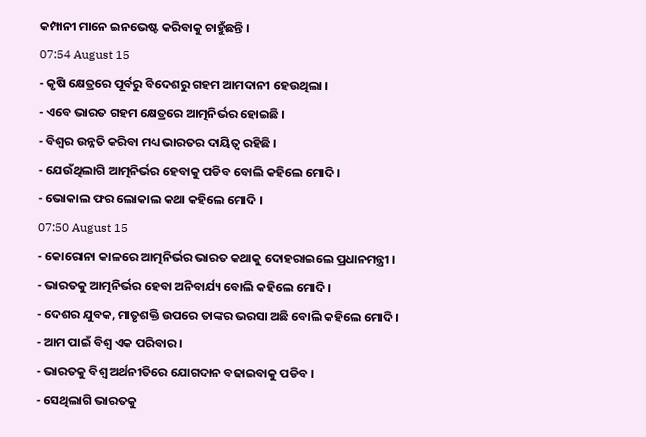କମ୍ପାନୀ ମାନେ ଇନଭେଷ୍ଟ କରିବାକୁ ଚାହୁଁଛନ୍ତି ।
07:54 August 15
- କୃଷି କ୍ଷେତ୍ରରେ ପୂର୍ବରୁ ବିଦେଶରୁ ଗହମ ଆମଦାନୀ ହେଉଥିଲା ।
- ଏବେ ଭାରତ ଗହମ କ୍ଷେତ୍ରରେ ଆତ୍ମନିର୍ଭର ହୋଇଛି ।
- ବିଶ୍ବର ଉନ୍ନତି କରିବା ମଧ୍ୟ ଭାରତର ଦାୟିତ୍ବ ରହିଛି ।
- ଯେଉଁଥିଲାଗି ଆତ୍ମନିର୍ଭର ହେବାକୁ ପଡିବ ବୋଲି କହିଲେ ମୋଦି ।
- ଭୋକାଲ ଫର ଲୋକାଲ କଥା କହିଲେ ମୋଦି ।
07:50 August 15
- କୋରୋନା କାଳରେ ଆତ୍ମନିର୍ଭର ଭାରତ କଥାକୁ ଦୋହରାଇଲେ ପ୍ରଧାନମନ୍ତ୍ରୀ ।
- ଭାରତକୁ ଆତ୍ମନିର୍ଭର ହେବା ଅନିବାର୍ଯ୍ୟ ବୋଲି କହିଲେ ମୋଦି ।
- ଦେଶର ଯୁବକ, ମାତୃଶକ୍ତି ଉପରେ ତାଙ୍କର ଭରସା ଅଛି ବୋଲି କହିଲେ ମୋଦି ।
- ଆମ ପାଇଁ ବିଶ୍ବ ଏକ ପରିବାର ।
- ଭାରତକୁ ବିଶ୍ବ ଅର୍ଥନୀତିରେ ଯୋଗଦାନ ବଢାଇବାକୁ ପଡିବ ।
- ସେଥିଲାଗି ଭାରତକୁ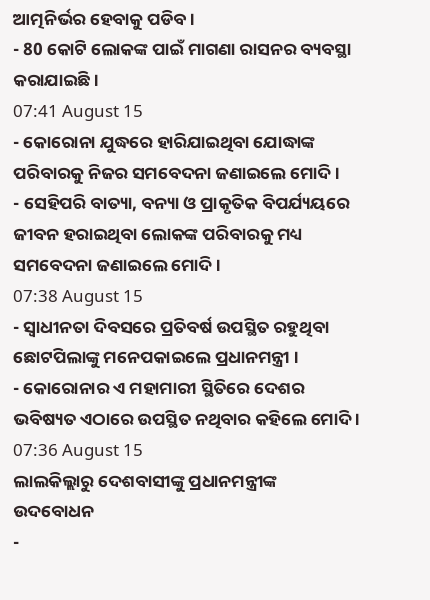ଆତ୍ମନିର୍ଭର ହେବାକୁ ପଡିବ ।
- 80 କୋଟି ଲୋକଙ୍କ ପାଇଁ ମାଗଣା ରାସନର ବ୍ୟବସ୍ଥା କରାଯାଇଛି ।
07:41 August 15
- କୋରୋନା ଯୁଦ୍ଧରେ ହାରିଯାଇଥିବା ଯୋଦ୍ଧାଙ୍କ ପରିବାରକୁ ନିଜର ସମବେଦନା ଜଣାଇଲେ ମୋଦି ।
- ସେହିପରି ବାତ୍ୟା, ବନ୍ୟା ଓ ପ୍ରାକୃତିକ ବିପର୍ଯ୍ୟୟରେ ଜୀବନ ହରାଇଥିବା ଲୋକଙ୍କ ପରିବାରକୁ ମଧ୍ୟ ସମବେଦନା ଜଣାଇଲେ ମୋଦି ।
07:38 August 15
- ସ୍ବାଧୀନତା ଦିବସରେ ପ୍ରତିବର୍ଷ ଉପସ୍ଥିତ ରହୁଥିବା ଛୋଟପିଲାଙ୍କୁ ମନେପକାଇଲେ ପ୍ରଧାନମନ୍ତ୍ରୀ ।
- କୋରୋନାର ଏ ମହାମାରୀ ସ୍ଥିତିରେ ଦେଶର ଭବିଷ୍ୟତ ଏଠାରେ ଉପସ୍ଥିତ ନଥିବାର କହିଲେ ମୋଦି ।
07:36 August 15
ଲାଲକିଲ୍ଲାରୁ ଦେଶବାସୀଙ୍କୁ ପ୍ରଧାନମନ୍ତ୍ରୀଙ୍କ ଉଦବୋଧନ
-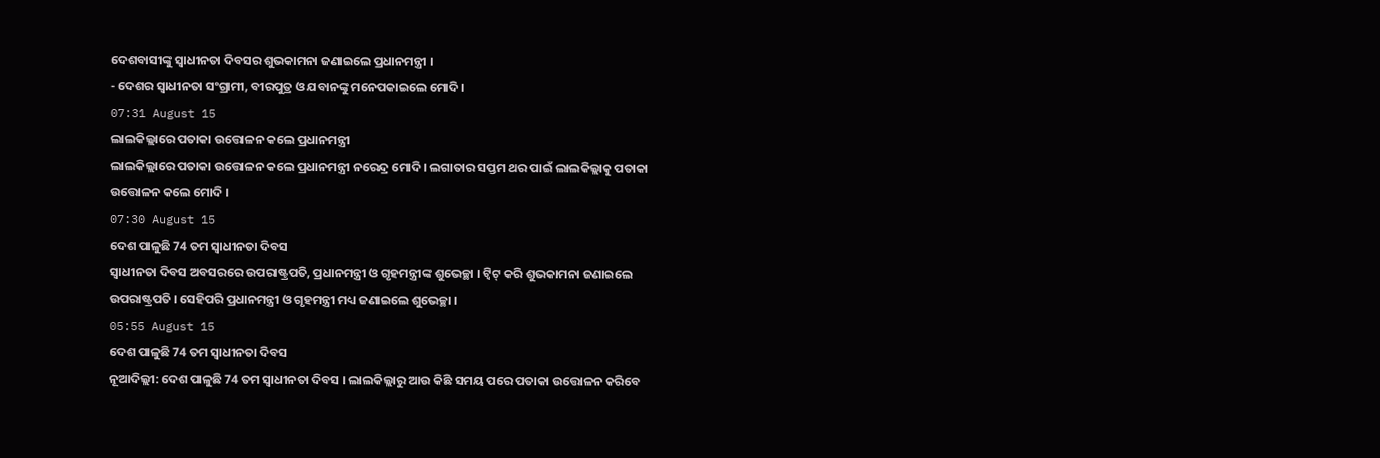ଦେଶବାସୀଙ୍କୁ ସ୍ବାଧୀନତା ଦିବସର ଶୁଭକାମନା ଜଣାଇଲେ ପ୍ରଧାନମନ୍ତ୍ରୀ ।
- ଦେଶର ସ୍ବାଧୀନତା ସଂଗ୍ରାମୀ, ବୀରପୁତ୍ର ଓ ଯବାନଙ୍କୁ ମନେପକାଇଲେ ମୋଦି ।
07:31 August 15
ଲାଲକିଲ୍ଲାରେ ପତାକା ଉତ୍ତୋଳନ କଲେ ପ୍ରଧାନମନ୍ତ୍ରୀ
ଲାଲକିଲ୍ଲାରେ ପତାକା ଉତ୍ତୋଳନ କଲେ ପ୍ରଧାନମନ୍ତ୍ରୀ ନରେନ୍ଦ୍ର ମୋଦି । ଲଗାତାର ସପ୍ତମ ଥର ପାଇଁ ଲାଲକିଲ୍ଲାକୁ ପତାକା ଉତ୍ତୋଳନ କଲେ ମୋଦି ।
07:30 August 15
ଦେଶ ପାଳୁଛି 74 ତମ ସ୍ବାଧୀନତା ଦିବସ
ସ୍ବାଧୀନତା ଦିବସ ଅବସରରେ ଉପରାଷ୍ଟ୍ରପତି, ପ୍ରଧାନମନ୍ତ୍ରୀ ଓ ଗୃହମନ୍ତ୍ରୀଙ୍କ ଶୁଭେଚ୍ଛା । ଟ୍ବିଟ୍ କରି ଶୁଭକାମନା ଜଣାଇଲେ ଉପରାଷ୍ଟ୍ରପତି । ସେହିପରି ପ୍ରଧାନମନ୍ତ୍ରୀ ଓ ଗୃହମନ୍ତ୍ରୀ ମଧ୍ୟ ଜଣାଇଲେ ଶୁଭେଚ୍ଛା ।
05:55 August 15
ଦେଶ ପାଳୁଛି 74 ତମ ସ୍ବାଧୀନତା ଦିବସ
ନୂଆଦିଲ୍ଲୀ: ଦେଶ ପାଳୁଛି 74 ତମ ସ୍ବାଧୀନତା ଦିବସ । ଲାଲକିଲ୍ଲାରୁ ଆଉ କିଛି ସମୟ ପରେ ପତାକା ଉତ୍ତୋଳନ କରିବେ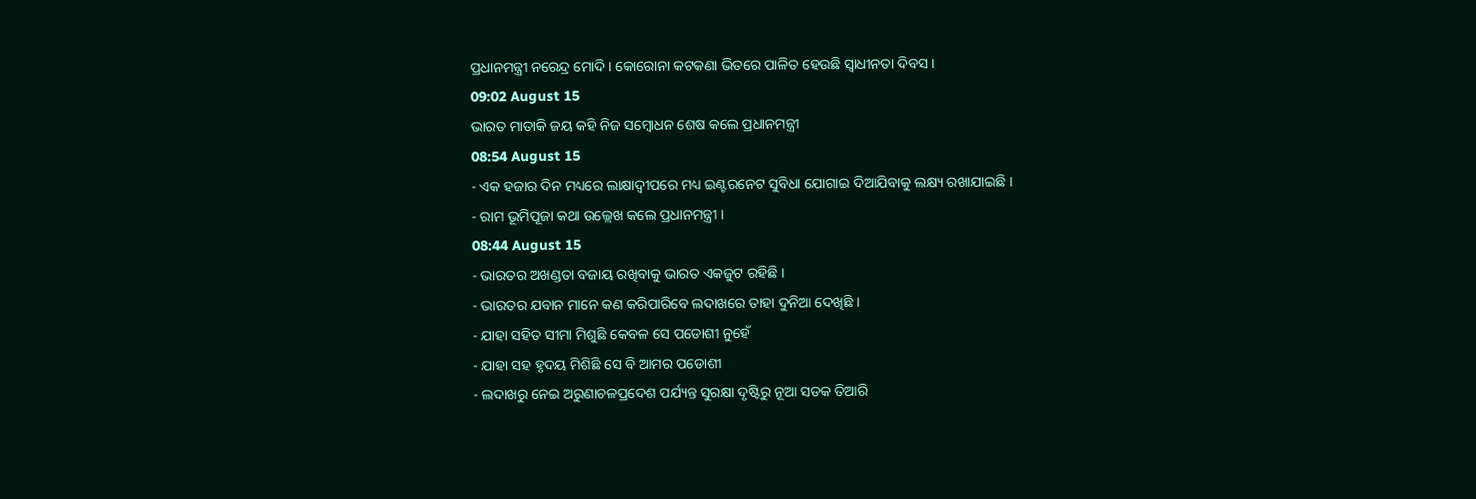ପ୍ରଧାନମନ୍ତ୍ରୀ ନରେନ୍ଦ୍ର ମୋଦି । କୋରୋନା କଟକଣା ଭିତରେ ପାଳିତ ହେଉଛି ସ୍ବାଧୀନତା ଦିବସ ।
09:02 August 15
ଭାରତ ମାତାକି ଜୟ କହି ନିଜ ସମ୍ବୋଧନ ଶେଷ କଲେ ପ୍ରଧାନମନ୍ତ୍ରୀ
08:54 August 15
- ଏକ ହଜାର ଦିନ ମଧ୍ୟରେ ଲାକ୍ଷାଦ୍ବୀପରେ ମଧ୍ୟ ଇଣ୍ଟରନେଟ ସୁବିଧା ଯୋଗାଇ ଦିଆଯିବାକୁ ଲକ୍ଷ୍ୟ ରଖାଯାଇଛି ।
- ରାମ ଭୂମିପୂଜା କଥା ଉଲ୍ଲେଖ କଲେ ପ୍ରଧାନମନ୍ତ୍ରୀ ।
08:44 August 15
- ଭାରତର ଅଖଣ୍ଡତା ବଜାୟ ରଖିବାକୁ ଭାରତ ଏକଜୁଟ ରହିଛି ।
- ଭାରତର ଯବାନ ମାନେ କଣ କରିପାରିବେ ଲଦାଖରେ ତାହା ଦୁନିଆ ଦେଖିଛି ।
- ଯାହା ସହିତ ସୀମା ମିଶୁଛି କେବଳ ସେ ପଡୋଶୀ ନୁହେଁ
- ଯାହା ସହ ହୃଦୟ ମିଶିଛି ସେ ବି ଆମର ପଡୋଶୀ
- ଲଦାଖରୁ ନେଇ ଅରୁଣାଚଳପ୍ରଦେଶ ପର୍ଯ୍ୟନ୍ତ ସୁରକ୍ଷା ଦୃଷ୍ଟିରୁ ନୂଆ ସଡକ ତିଆରି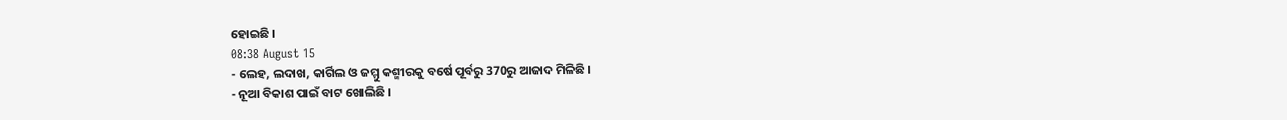ହୋଇଛି ।
08:38 August 15
- ଲେହ, ଲଦାଖ, କାର୍ଗିଲ ଓ ଜମ୍ମୁ କଶ୍ମୀରକୁ ବର୍ଷେ ପୂର୍ବରୁ 370ରୁ ଆଜାଦ ମିଳିଛି ।
- ନୂଆ ବିକାଶ ପାଇଁ ବାଟ ଖୋଲିଛି ।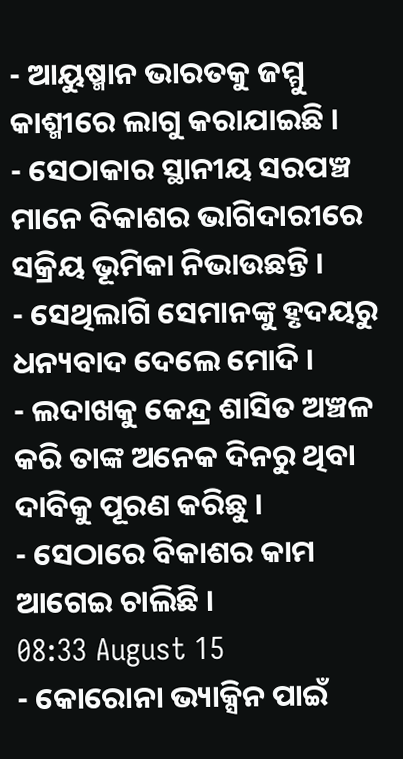- ଆୟୁଷ୍ମାନ ଭାରତକୁ ଜମ୍ମୁ କାଶ୍ମୀରେ ଲାଗୁ କରାଯାଇଛି ।
- ସେଠାକାର ସ୍ଥାନୀୟ ସରପଞ୍ଚ ମାନେ ବିକାଶର ଭାଗିଦାରୀରେ ସକ୍ରିୟ ଭୂମିକା ନିଭାଉଛନ୍ତି ।
- ସେଥିଲାଗି ସେମାନଙ୍କୁ ହୃଦୟରୁ ଧନ୍ୟବାଦ ଦେଲେ ମୋଦି ।
- ଲଦାଖକୁ କେନ୍ଦ୍ର ଶାସିତ ଅଞ୍ଚଳ କରି ତାଙ୍କ ଅନେକ ଦିନରୁ ଥିବା ଦାବିକୁ ପୂରଣ କରିଛୁ ।
- ସେଠାରେ ବିକାଶର କାମ ଆଗେଇ ଚାଲିଛି ।
08:33 August 15
- କୋରୋନା ଭ୍ୟାକ୍ସିନ ପାଇଁ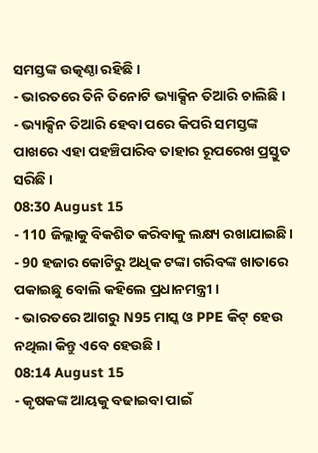ସମସ୍ତଙ୍କ ଉତ୍କଣ୍ଠା ରହିଛି ।
- ଭାରତରେ ତିନି ତିନୋଟି ଭ୍ୟାକ୍ସିନ ତିଆରି ଚାଲିଛି ।
- ଭ୍ୟାକ୍ସିନ ତିଆରି ହେବା ପରେ କିପରି ସମସ୍ତଙ୍କ ପାଖରେ ଏହା ପହଞ୍ଚିପାରିବ ତାହାର ରୂପରେଖ ପ୍ରସ୍ତୁତ ସରିଛି ।
08:30 August 15
- 110 ଜିଲ୍ଲାକୁ ବିକଶିତ କରିବାକୁ ଲକ୍ଷ୍ୟ ରଖାଯାଇଛି।
- 90 ହଜାର କୋଟିରୁ ଅଧିକ ଟଙ୍କା ଗରିବଙ୍କ ଖାତାରେ ପକାଇଛୁ ବୋଲି କହିଲେ ପ୍ରଧାନମନ୍ତ୍ରୀ ।
- ଭାରତରେ ଆଗରୁ N95 ମାସ୍କ ଓ PPE କିଟ୍ ହେଉ ନଥିଲା କିନ୍ତୁ ଏବେ ହେଉଛି ।
08:14 August 15
- କୃଷକଙ୍କ ଆୟକୁ ବଢାଇବା ପାଇଁ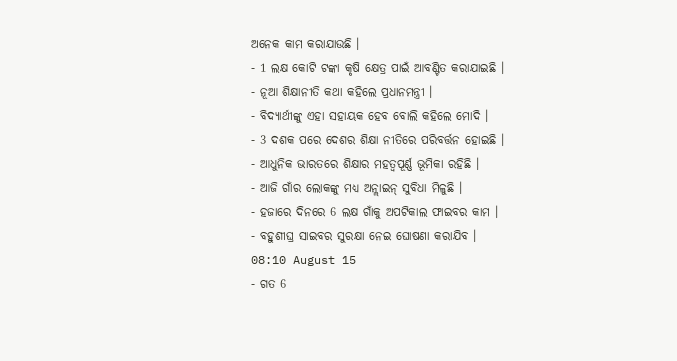ଅନେକ କାମ କରାଯାଉଛି ।
- 1 ଲକ୍ଷ କୋଟି ଟଙ୍କା କୃଷି କ୍ଷେତ୍ର ପାଇଁ ଆବଣ୍ଟିତ କରାଯାଇଛି ।
- ନୂଆ ଶିକ୍ଷାନୀତି କଥା କହିଲେ ପ୍ରଧାନମନ୍ତ୍ରୀ ।
- ବିଦ୍ୟାର୍ଥୀଙ୍କୁ ଏହା ସହାୟକ ହେବ ବୋଲି କହିଲେ ମୋଦି ।
- 3 ଦଶକ ପରେ ଦେଶର ଶିକ୍ଷା ନୀତିରେ ପରିବର୍ତ୍ତନ ହୋଇଛି ।
- ଆଧୁନିକ ଭାରତରେ ଶିକ୍ଷାର ମହତ୍ବପୂର୍ଣ୍ଣ ଭୂମିକା ରହିଛି ।
- ଆଜି ଗାଁର ଲୋକଙ୍କୁ ମଧ୍ୟ ଅନ୍ଲାଇନ୍ ସୁବିଧା ମିଳୁଛି ।
- ହଜାରେ ଦିନରେ 6 ଲକ୍ଷ ଗାଁକୁ ଅପଟିକାଲ ଫାଇବର କାମ ।
- ବହୁଶୀଘ୍ର ସାଇବର ସୁରକ୍ଷା ନେଇ ଘୋଷଣା କରାଯିବ ।
08:10 August 15
- ଗତ 6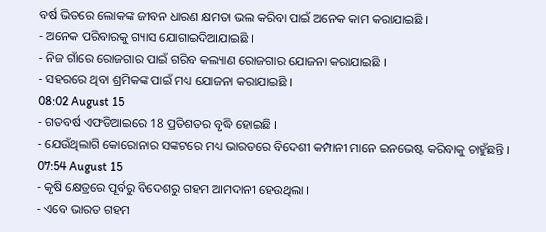ବର୍ଷ ଭିତରେ ଲୋକଙ୍କ ଜୀବନ ଧାରଣ କ୍ଷମତା ଭଲ କରିବା ପାଇଁ ଅନେକ କାମ କରାଯାଇଛି ।
- ଅନେକ ପରିବାରକୁ ଗ୍ୟାସ ଯୋଗାଇଦିଆଯାଇଛି ।
- ନିଜ ଗାଁରେ ରୋଜଗାର ପାଇଁ ଗରିବ କଲ୍ୟାଣ ରୋଜଗାର ଯୋଜନା କରାଯାଇଛି ।
- ସହରରେ ଥିବା ଶ୍ରମିକଙ୍କ ପାଇଁ ମଧ୍ୟ ଯୋଜନା କରାଯାଇଛି ।
08:02 August 15
- ଗତବର୍ଷ ଏଫଡିଆଇରେ 18 ପ୍ରତିଶତର ବୃଦ୍ଧି ହୋଇଛି ।
- ଯେଉଁଥିଲାଗି କୋରୋନାର ସଙ୍କଟରେ ମଧ୍ୟ ଭାରତରେ ବିଦେଶୀ କମ୍ପାନୀ ମାନେ ଇନଭେଷ୍ଟ କରିବାକୁ ଚାହୁଁଛନ୍ତି ।
07:54 August 15
- କୃଷି କ୍ଷେତ୍ରରେ ପୂର୍ବରୁ ବିଦେଶରୁ ଗହମ ଆମଦାନୀ ହେଉଥିଲା ।
- ଏବେ ଭାରତ ଗହମ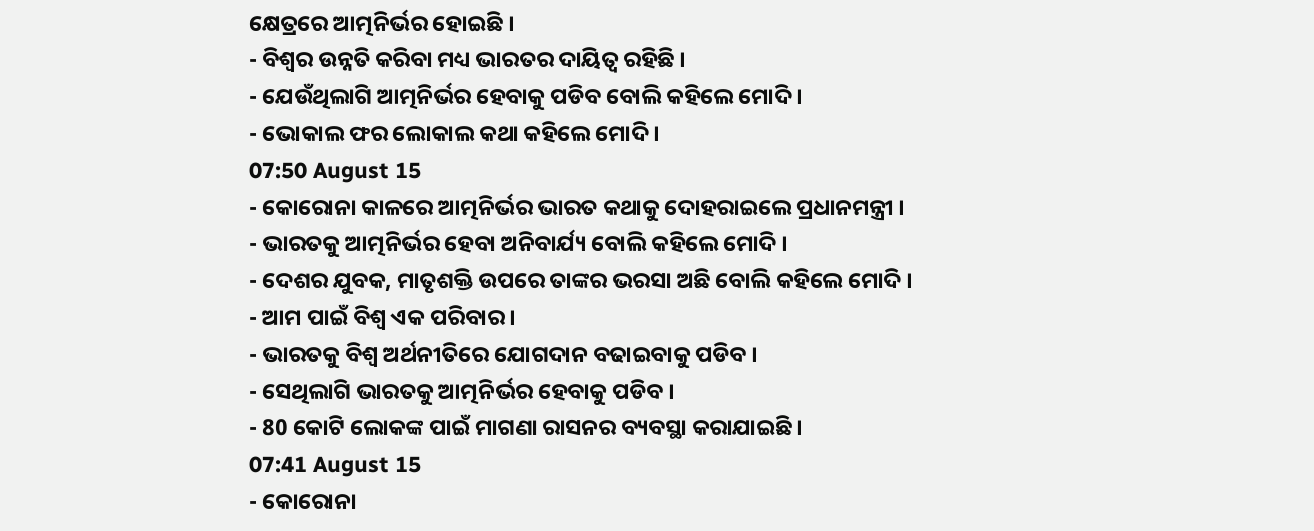କ୍ଷେତ୍ରରେ ଆତ୍ମନିର୍ଭର ହୋଇଛି ।
- ବିଶ୍ବର ଉନ୍ନତି କରିବା ମଧ୍ୟ ଭାରତର ଦାୟିତ୍ବ ରହିଛି ।
- ଯେଉଁଥିଲାଗି ଆତ୍ମନିର୍ଭର ହେବାକୁ ପଡିବ ବୋଲି କହିଲେ ମୋଦି ।
- ଭୋକାଲ ଫର ଲୋକାଲ କଥା କହିଲେ ମୋଦି ।
07:50 August 15
- କୋରୋନା କାଳରେ ଆତ୍ମନିର୍ଭର ଭାରତ କଥାକୁ ଦୋହରାଇଲେ ପ୍ରଧାନମନ୍ତ୍ରୀ ।
- ଭାରତକୁ ଆତ୍ମନିର୍ଭର ହେବା ଅନିବାର୍ଯ୍ୟ ବୋଲି କହିଲେ ମୋଦି ।
- ଦେଶର ଯୁବକ, ମାତୃଶକ୍ତି ଉପରେ ତାଙ୍କର ଭରସା ଅଛି ବୋଲି କହିଲେ ମୋଦି ।
- ଆମ ପାଇଁ ବିଶ୍ବ ଏକ ପରିବାର ।
- ଭାରତକୁ ବିଶ୍ବ ଅର୍ଥନୀତିରେ ଯୋଗଦାନ ବଢାଇବାକୁ ପଡିବ ।
- ସେଥିଲାଗି ଭାରତକୁ ଆତ୍ମନିର୍ଭର ହେବାକୁ ପଡିବ ।
- 80 କୋଟି ଲୋକଙ୍କ ପାଇଁ ମାଗଣା ରାସନର ବ୍ୟବସ୍ଥା କରାଯାଇଛି ।
07:41 August 15
- କୋରୋନା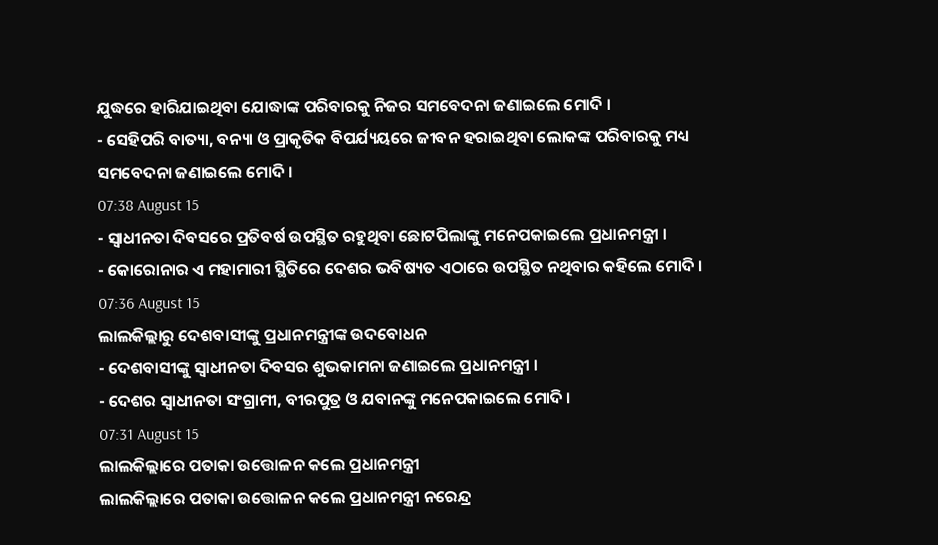ଯୁଦ୍ଧରେ ହାରିଯାଇଥିବା ଯୋଦ୍ଧାଙ୍କ ପରିବାରକୁ ନିଜର ସମବେଦନା ଜଣାଇଲେ ମୋଦି ।
- ସେହିପରି ବାତ୍ୟା, ବନ୍ୟା ଓ ପ୍ରାକୃତିକ ବିପର୍ଯ୍ୟୟରେ ଜୀବନ ହରାଇଥିବା ଲୋକଙ୍କ ପରିବାରକୁ ମଧ୍ୟ ସମବେଦନା ଜଣାଇଲେ ମୋଦି ।
07:38 August 15
- ସ୍ବାଧୀନତା ଦିବସରେ ପ୍ରତିବର୍ଷ ଉପସ୍ଥିତ ରହୁଥିବା ଛୋଟପିଲାଙ୍କୁ ମନେପକାଇଲେ ପ୍ରଧାନମନ୍ତ୍ରୀ ।
- କୋରୋନାର ଏ ମହାମାରୀ ସ୍ଥିତିରେ ଦେଶର ଭବିଷ୍ୟତ ଏଠାରେ ଉପସ୍ଥିତ ନଥିବାର କହିଲେ ମୋଦି ।
07:36 August 15
ଲାଲକିଲ୍ଲାରୁ ଦେଶବାସୀଙ୍କୁ ପ୍ରଧାନମନ୍ତ୍ରୀଙ୍କ ଉଦବୋଧନ
- ଦେଶବାସୀଙ୍କୁ ସ୍ବାଧୀନତା ଦିବସର ଶୁଭକାମନା ଜଣାଇଲେ ପ୍ରଧାନମନ୍ତ୍ରୀ ।
- ଦେଶର ସ୍ବାଧୀନତା ସଂଗ୍ରାମୀ, ବୀରପୁତ୍ର ଓ ଯବାନଙ୍କୁ ମନେପକାଇଲେ ମୋଦି ।
07:31 August 15
ଲାଲକିଲ୍ଲାରେ ପତାକା ଉତ୍ତୋଳନ କଲେ ପ୍ରଧାନମନ୍ତ୍ରୀ
ଲାଲକିଲ୍ଲାରେ ପତାକା ଉତ୍ତୋଳନ କଲେ ପ୍ରଧାନମନ୍ତ୍ରୀ ନରେନ୍ଦ୍ର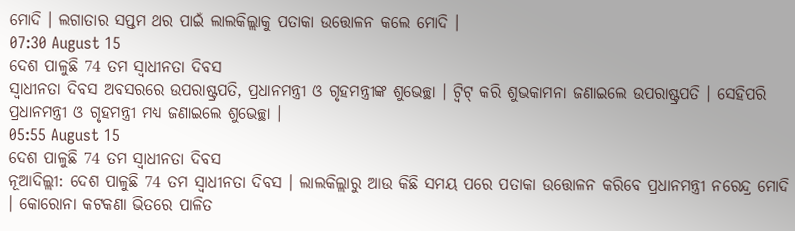ମୋଦି । ଲଗାତାର ସପ୍ତମ ଥର ପାଇଁ ଲାଲକିଲ୍ଲାକୁ ପତାକା ଉତ୍ତୋଳନ କଲେ ମୋଦି ।
07:30 August 15
ଦେଶ ପାଳୁଛି 74 ତମ ସ୍ବାଧୀନତା ଦିବସ
ସ୍ବାଧୀନତା ଦିବସ ଅବସରରେ ଉପରାଷ୍ଟ୍ରପତି, ପ୍ରଧାନମନ୍ତ୍ରୀ ଓ ଗୃହମନ୍ତ୍ରୀଙ୍କ ଶୁଭେଚ୍ଛା । ଟ୍ବିଟ୍ କରି ଶୁଭକାମନା ଜଣାଇଲେ ଉପରାଷ୍ଟ୍ରପତି । ସେହିପରି ପ୍ରଧାନମନ୍ତ୍ରୀ ଓ ଗୃହମନ୍ତ୍ରୀ ମଧ୍ୟ ଜଣାଇଲେ ଶୁଭେଚ୍ଛା ।
05:55 August 15
ଦେଶ ପାଳୁଛି 74 ତମ ସ୍ବାଧୀନତା ଦିବସ
ନୂଆଦିଲ୍ଲୀ: ଦେଶ ପାଳୁଛି 74 ତମ ସ୍ବାଧୀନତା ଦିବସ । ଲାଲକିଲ୍ଲାରୁ ଆଉ କିଛି ସମୟ ପରେ ପତାକା ଉତ୍ତୋଳନ କରିବେ ପ୍ରଧାନମନ୍ତ୍ରୀ ନରେନ୍ଦ୍ର ମୋଦି । କୋରୋନା କଟକଣା ଭିତରେ ପାଳିତ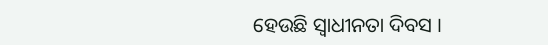ହେଉଛି ସ୍ବାଧୀନତା ଦିବସ ।